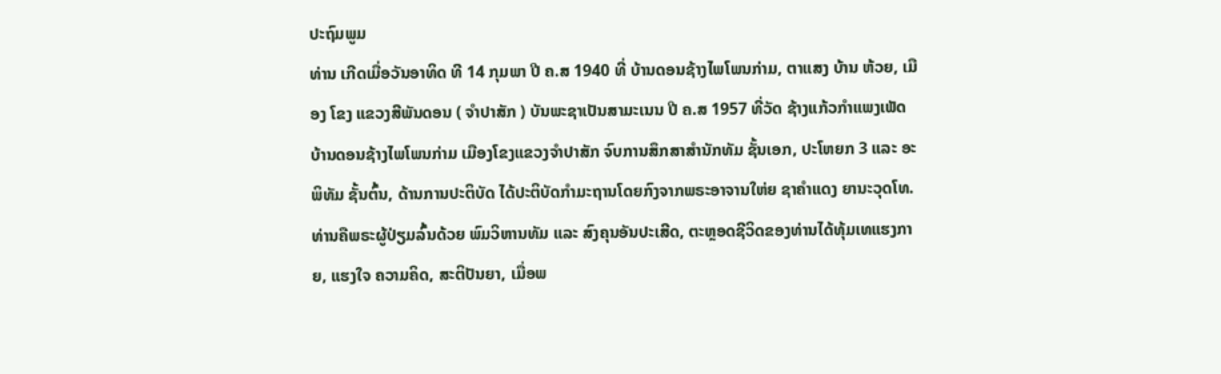ປະຖົມພູມ
ທ່ານ ເກີດເມື່ອວັນອາທິດ ທີ 14 ກຸມພາ ປີ ຄ.ສ 1940 ທີ່ ບ້ານດອນຊ້າງໄພໂພນກ່າມ, ຕາແສງ ບ້ານ ຫ້ວຍ, ເມືອງ ໂຂງ ແຂວງສີພັນດອນ ( ຈໍາປາສັກ ) ບັນພະຊາເປັນສາມະເນນ ປີ ຄ.ສ 1957 ທີ່ວັດ ຊ້າງແກ້ວກໍາແພງເພັດ ບ້ານດອນຊ້າງໄພໂພນກ່າມ ເມືອງໂຂງແຂວງຈໍາປາສັກ ຈົບການສຶກສາສໍານັກທັມ ຊັ້ນເອກ, ປະໂຫຍກ 3 ແລະ ອະພິທັມ ຊັ້ນຕົ້ນ, ດ້ານການປະຕິບັດ ໄດ້ປະຕິບັດກໍາມະຖານໂດຍກົງຈາກພຣະອາຈານໃຫ່ຍ ຊາຄໍາແດງ ຍານະວຸດໂທ. ທ່ານຄືພຣະຜູ້ປ່ຽມລົ້ນດ້ວຍ ພົມວິຫານທັມ ແລະ ສົງຄຸນອັນປະເສີດ, ຕະຫຼອດຊີວິດຂອງທ່ານໄດ້ທຸ້ມເທແຮງກາຍ, ແຮງໃຈ ຄວາມຄິດ, ສະຕິປັນຍາ, ເມື່ອພ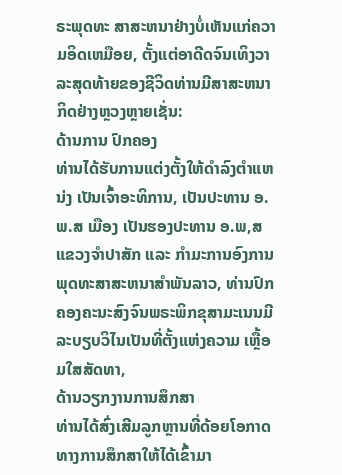ຣະພຸດທະ ສາສະຫນາຢ່າງບໍ່ເຫັນແກ່ຄວາມອິດເຫມືອຍ, ຕັ້ງແຕ່ອາດີດຈົນເທິງວາລະສຸດທ້າຍຂອງຊີວິດທ່ານມີສາສະຫນາກິດຢ່າງຫຼວງຫຼາຍເຊັ່ນ:
ດ້ານການ ປົກຄອງ
ທ່ານໄດ້ຮັບການແຕ່ງຕັ້ງໃຫ້ດໍາລົງຕໍາແຫນ່ງ ເປັນເຈົ້າອະທິການ, ເປັນປະທານ ອ.ພ.ສ ເມືອງ ເປັນຮອງປະທານ ອ.ພ,ສ ແຂວງຈໍາປາສັກ ແລະ ກໍາມະການອົງການພຸດທະສາສະຫນາສໍາພັນລາວ, ທ່ານປົກຄອງຄະນະສົງຈົນພຣະພິກຂຸສາມະເນນມີລະບຽບວິໄນເປັນທີ່ຕັ້ງແຫ່ງຄວາມ ເຫຼື້ອມໃສສັດທາ,
ດ້ານວຽກງານການສຶກສາ
ທ່ານໄດ້ສົ່ງເສີມລູກຫຼານທີ່ດ້ອຍໂອກາດທາງການສຶກສາໃຫ້ໄດ້ເຂົ້າມາ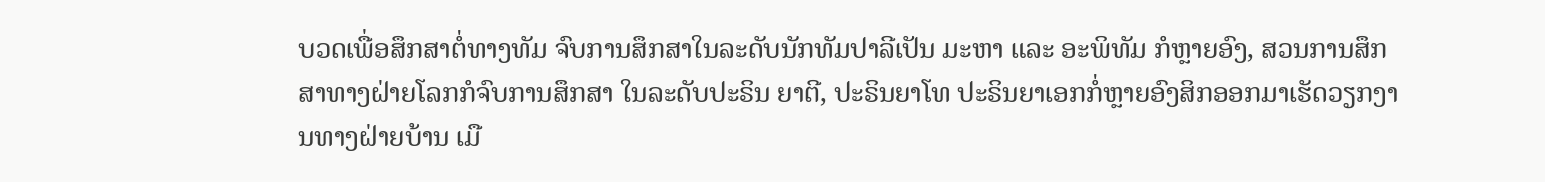ບວດເພື່ອສຶກສາຕໍ່ທາງທັມ ຈົບການສຶກສາໃນລະດັບນັກທັມປາລີເປັນ ມະຫາ ແລະ ອະພິທັມ ກໍຫຼາຍອົງ, ສວນການສຶກສາທາງຝ່າຍໂລກກໍຈົບການສຶກສາ ໃນລະດັບປະຣິນ ຍາຕີ, ປະຣິນຍາໂທ ປະຣິນຍາເອກກໍ່ຫຼາຍອົງສິກອອກມາເຮັດວຽກງານທາງຝ່າຍບ້ານ ເມື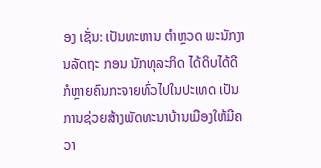ອງ ເຊັ່ນ: ເປັນທະຫານ ຕໍາຫຼວດ ພະນັກງານລັດຖະ ກອນ ນັກທຸລະກິດ ໄດ້ດິບໄດ້ດີ ກໍຫຼາຍຄົນກະຈາຍທົ່ວໄປໃນປະເທດ ເປັນການຊ່ວຍສ້າງພັດທະນາບ້ານເມືອງໃຫ້ມີຄວາ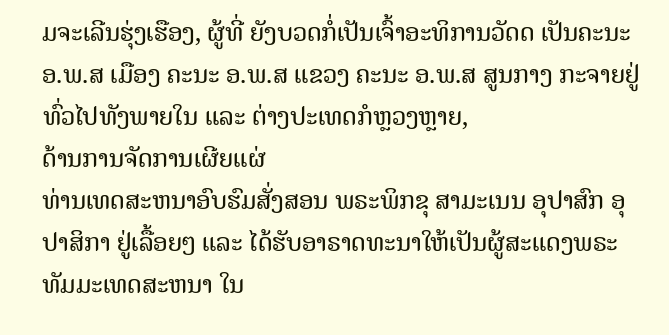ມຈະເລີນຮຸ່ງເຮືອງ, ຜູ້ທີ່ ຍັງບວດກໍ່ເປັນເຈົ້າອະທິການວັດດ ເປັນຄະນະ ອ.ພ.ສ ເມືອງ ຄະນະ ອ.ພ.ສ ແຂວງ ຄະນະ ອ.ພ.ສ ສູນກາງ ກະຈາຍຢູ່ທົ່ວໄປທັງພາຍໃນ ແລະ ຕ່າງປະເທດກໍຫຼວງຫຼາຍ,
ດ້ານການຈັດການເຜີຍແຜ່
ທ່ານເທດສະຫນາອົບຮົມສັ່ງສອນ ພຣະພິກຂຸ ສາມະເນນ ອຸປາສົກ ອຸປາສິກາ ຢູ່ເລື້ອຍໆ ແລະ ໄດ້ຮັບອາຣາດທະນາໃຫ້ເປັນຜູ້ສະແດງພຣະທັມມະເທດສະຫນາ ໃນ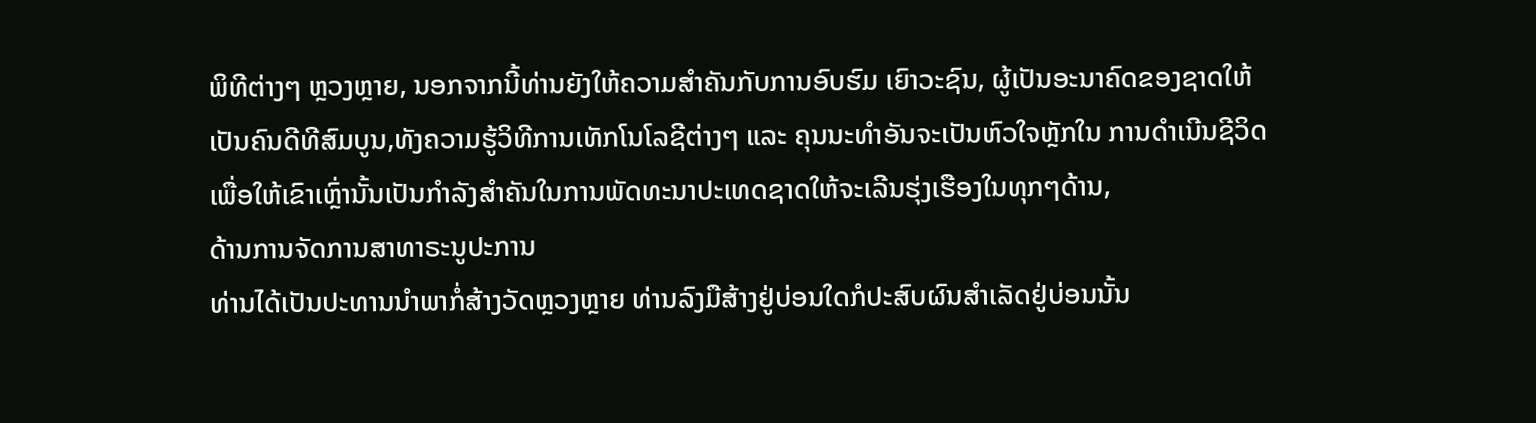ພິທີຕ່າງໆ ຫຼວງຫຼາຍ, ນອກຈາກນີ້ທ່ານຍັງໃຫ້ຄວາມສໍາຄັນກັບການອົບຮົມ ເຍົາວະຊົນ, ຜູ້ເປັນອະນາຄົດຂອງຊາດໃຫ້ເປັນຄົນດີທີສົມບູນ,ທັງຄວາມຮູ້ວິທີການເທັກໂນໂລຊີຕ່າງໆ ແລະ ຄຸນນະທໍາອັນຈະເປັນຫົວໃຈຫຼັກໃນ ການດໍາເນີນຊີວິດເພື່ອໃຫ້ເຂົາເຫຼົ່ານັ້ນເປັນກໍາລັງສໍາຄັນໃນການພັດທະນາປະເທດຊາດໃຫ້ຈະເລີນຮຸ່ງເຮືອງໃນທຸກໆດ້ານ,
ດ້ານການຈັດການສາທາຣະນູປະການ
ທ່ານໄດ້ເປັນປະທານນໍາພາກໍ່ສ້າງວັດຫຼວງຫຼາຍ ທ່ານລົງມືສ້າງຢູ່ບ່ອນໃດກໍປະສົບຜົນສໍາເລັດຢູ່ບ່ອນນັ້ນ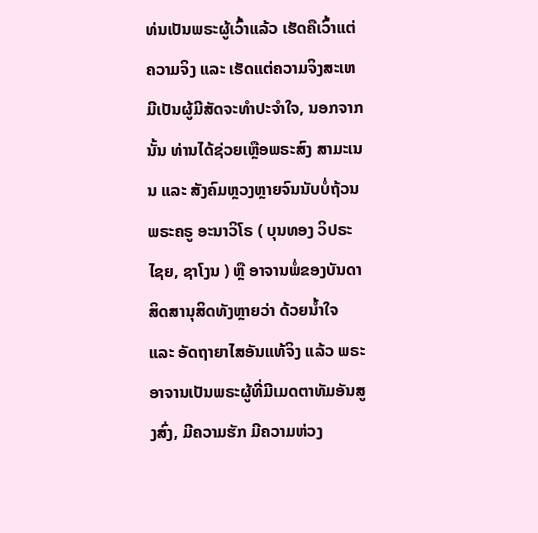ທ່ນເປັນພຣະຜູ້ເວົ້າແລ້ວ ເຮັດຄືເວົ້າແຕ່ຄວາມຈິງ ແລະ ເຮັດແຕ່ຄວາມຈິງສະເຫມີເປັນຜູ້ມີສັດຈະທໍາປະຈໍາໃຈ, ນອກຈາກນັ້ນ ທ່ານໄດ້ຊ່ວຍເຫຼືອພຣະສົງ ສາມະເນນ ແລະ ສັງຄົມຫຼວງຫຼາຍຈົນນັບບໍ່ຖ້ວນພຣະຄຣູ ອະນາວິໂຣ ( ບຸນທອງ ວິປຣະໄຊຍ, ຊາໂງນ ) ຫຼື ອາຈານພໍ່ຂອງບັນດາສິດສານຸສິດທັງຫຼາຍວ່າ ດ້ວຍນ້ຳໃຈ ແລະ ອັດຖາຍາໄສອັນແທ້ຈິງ ແລ້ວ ພຣະອາຈານເປັນພຣະຜູ້ທີ່ມີເມດຕາທັມອັນສູງສົ່ງ, ມີຄວາມຮັກ ມີຄວາມຫ່ວງ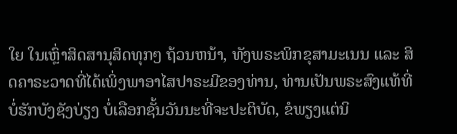ໃຍ ໃນເຫຼົ່າສິດສານຸສິດທຸກໆ ຖ້ວນຫນ້າ, ທັງພຣະພິກຂຸສາມະເນນ ແລະ ສິດຄາຣະວາດທີ່ໄດ້ເພິ່ງພາອາໄສປາຣະມີຂອງທ່ານ, ທ່ານເປັນພຣະສົງແທ້ທີ່ບໍ່ຮັກບັງຊັງບ່ຽງ ບໍ່ເລືອກຊັ້ນວັນນະທີ່ຈະປະຕິບັດ, ຂໍພຽງແຕ່ນິ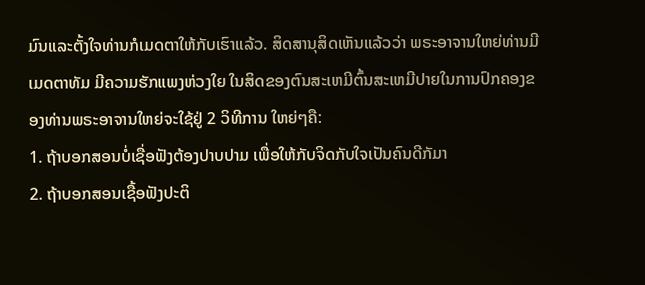ມົນແລະຕັ້ງໃຈທ່ານກໍເມດຕາໃຫ້ກັບເຮົາແລ້ວ. ສິດສານຸສິດເຫັນແລ້ວວ່າ ພຣະອາຈານໃຫຍ່ທ່ານມີ ເມດຕາທັມ ມີຄວາມຮັກແພງຫ່ວງໃຍ ໃນສິດຂອງຕົນສະເຫມີຕົ້ນສະເຫມີປາຍໃນການປົກຄອງຂອງທ່ານພຣະອາຈານໃຫຍ່ຈະໃຊ້ຢູ່ 2 ວິທີການ ໃຫຍ່ໆຄື:
1. ຖ້າບອກສອນບໍ່ເຊື່ອຟັງຕ້ອງປາບປາມ ເພື່ອໃຫ້ກັບຈິດກັບໃຈເປັນຄົນດີກັມາ
2. ຖ້າບອກສອນເຊື້ອຟັງປະຕິ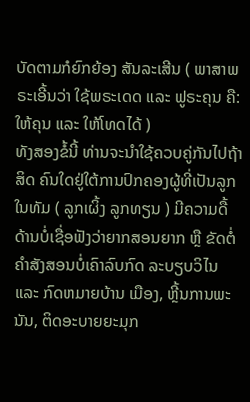ບັດຕາມກໍຍົກຍ້ອງ ສັນລະເສີນ ( ພາສາພຣະເອີ້ນວ່າ ໃຊ້ພຣະເດດ ແລະ ຟູຣະຄຸນ ຄື: ໃຫ້ຄຸນ ແລະ ໃຫ້ໂທດໄດ້ )
ທັງສອງຂໍ້ນີ້ ທ່ານຈະນໍາໃຊ້ຄວບຄູ່ກັນໄປຖ້າສິດ ຄົນໃດຢູ່ໃຕ້ການປົກຄອງຜູ້ທີ່ເປັນລູກໃນທັມ ( ລູກເຜິ້ງ ລູກທຽນ ) ມີຄວາມດື້ດ້ານບໍ່ເຊື່ອຟັງວ່າຍາກສອນຍາກ ຫຼື ຂັດຕໍ່ຄໍາສັງສອນບໍ່ເຄົາລົບກົດ ລະບຽບວິໄນ ແລະ ກົດຫມາຍບ້ານ ເມືອງ, ຫຼີ້ນການພະນັນ, ຕິດອະບາຍຍະມຸກ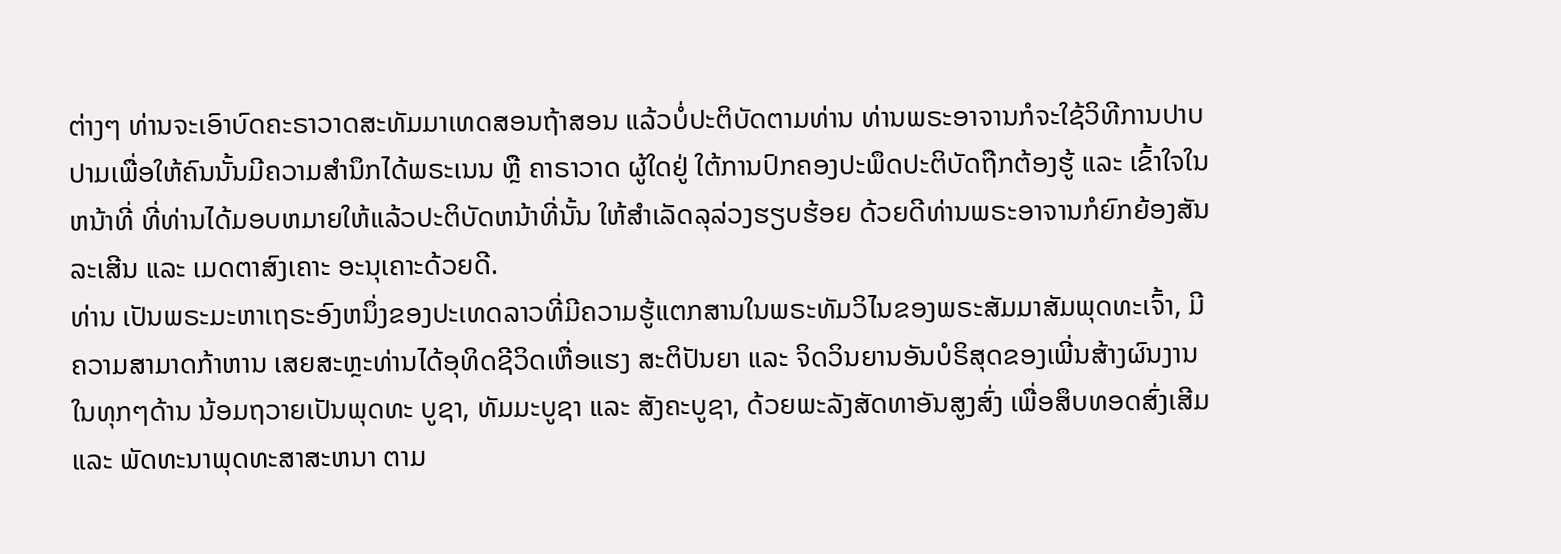ຕ່າງໆ ທ່ານຈະເອົາບົດຄະຣາວາດສະທັມມາເທດສອນຖ້າສອນ ແລ້ວບໍ່ປະຕິບັດຕາມທ່ານ ທ່ານພຣະອາຈານກໍຈະໃຊ້ວິທີການປາບປາມເພື່ອໃຫ້ຄົນນັ້ນມີຄວາມສໍານຶກໄດ້ພຣະເນນ ຫຼື ຄາຣາວາດ ຜູ້ໃດຢູ່ ໃຕ້ການປົກຄອງປະພຶດປະຕິບັດຖືກຕ້ອງຮູ້ ແລະ ເຂົ້າໃຈໃນຫນ້າທີ່ ທີ່ທ່ານໄດ້ມອບຫມາຍໃຫ້ແລ້ວປະຕິບັດຫນ້າທີ່ນັ້ນ ໃຫ້ສໍາເລັດລຸລ່ວງຮຽບຮ້ອຍ ດ້ວຍດີທ່ານພຣະອາຈານກໍຍົກຍ້ອງສັນລະເສີນ ແລະ ເມດຕາສົງເຄາະ ອະນຸເຄາະດ້ວຍດີ.
ທ່ານ ເປັນພຣະມະຫາເຖຣະອົງຫນຶ່ງຂອງປະເທດລາວທີ່ມີຄວາມຮູ້ແຕກສານໃນພຣະທັມວິໄນຂອງພຣະສັມມາສັມພຸດທະເຈົ້າ, ມີຄວາມສາມາດກ້າຫານ ເສຍສະຫຼະທ່ານໄດ້ອຸທິດຊີວິດເຫື່ອແຮງ ສະຕິປັນຍາ ແລະ ຈິດວິນຍານອັນບໍຣິສຸດຂອງເພີ່ນສ້າງຜົນງານໃນທຸກໆດ້ານ ນ້ອມຖວາຍເປັນພຸດທະ ບູຊາ, ທັມມະບູຊາ ແລະ ສັງຄະບູຊາ, ດ້ວຍພະລັງສັດທາອັນສູງສົ່ງ ເພື່ອສຶບທອດສົ່ງເສີມ ແລະ ພັດທະນາພຸດທະສາສະຫນາ ຕາມ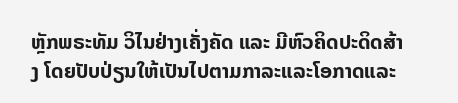ຫຼັກພຣະທັມ ວິໄນຢ່າງເຄັ່ງຄັດ ແລະ ມີຫົວຄິດປະດິດສ້າງ ໂດຍປັບປ່ຽນໃຫ້ເປັນໄປຕາມກາລະແລະໂອກາດແລະ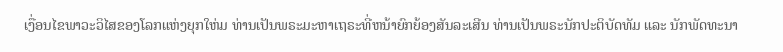ເງື່ອນໄຂພາວະວິໄສຂອງໂລກແຫ່ງຍຸກໃຫ່ມ ທ່ານເປັນພຣະມະຫາເຖຣະທີ່ຫນ້າຍົກຍ້ອງສັນລະເສີນ ທ່ານເປັນພຣະນັກປະຕິບັດທັມ ແລະ ນັກພັດທະນາ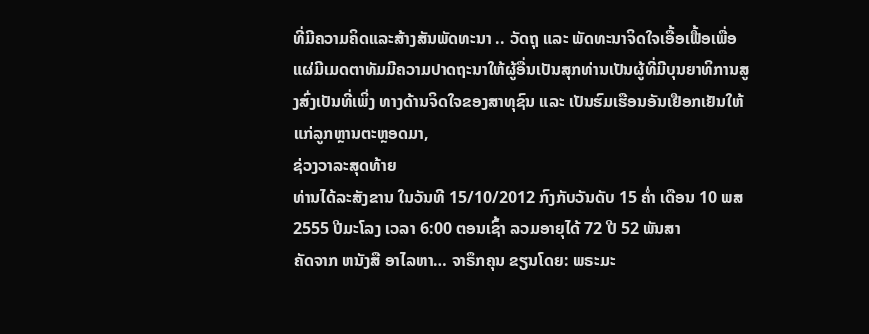ທີ່ມີຄວາມຄິດແລະສ້າງສັນພັດທະນາ .. ວັດຖຸ ແລະ ພັດທະນາຈິດໃຈເອື້ອເຟື້ອເພື່ອແຜ່ມີເມດຕາທັມມີຄວາມປາດຖະນາໃຫ້ຜູ້ອື່ນເປັນສຸກທ່ານເປັນຜູ້ທີ່ມີບຸນຍາທິການສູງສົ່ງເປັນທີ່ເພິ່ງ ທາງດ້ານຈິດໃຈຂອງສາທຸຊົນ ແລະ ເປັນຮົມເຮືອນອັນເຢືອກເຢັນໃຫ້ແກ່ລູກຫຼານຕະຫຼອດມາ,
ຊ່ວງວາລະສຸດທ້າຍ
ທ່ານໄດ້ລະສັງຂານ ໃນວັນທີ 15/10/2012 ກົງກັບວັນດັບ 15 ຄ່ຳ ເດືອນ 10 ພສ 2555 ປີມະໂລງ ເວລາ 6:00 ຕອນເຊົ້າ ລວມອາຍຸໄດ້ 72 ປີ 52 ພັນສາ
ຄັດຈາກ ຫນັງສື ອາໄລຫາ… ຈາຣຶກຄຸນ ຂຽນໂດຍ: ພຣະມະ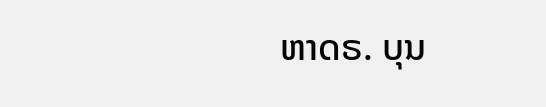ຫາດຣ. ບຸນ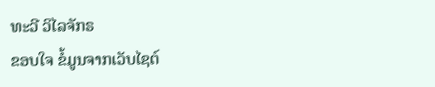ທະວີ ວິໄລຈັກຣ
ຂອບໃຈ ຂໍ້ມູນຈາກເວັບໄຊຕ໌